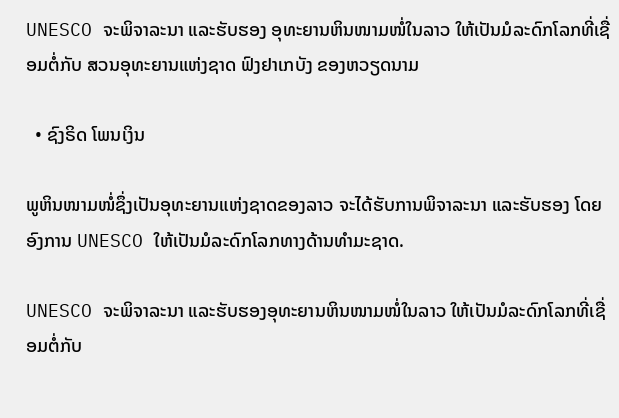UNESCO ຈະພິຈາລະນາ ແລະຮັບຮອງ ອຸທະຍານຫິນໜາມໜໍ່ໃນລາວ ໃຫ້ເປັນມໍລະດົກໂລກທີ່ເຊື່ອມຕໍ່ກັບ ສວນອຸທະຍານແຫ່ງຊາດ ຟົງຢາເກບັງ ຂອງຫວຽດນາມ

  • ຊົງຣິດ ໂພນເງິນ

ພູຫິນໜາມໜໍ່ຊຶ່ງເປັນອຸທະຍານແຫ່ງຊາດຂອງລາວ ຈະໄດ້ຮັບການພິຈາລະນາ ແລະຮັບຮອງ ໂດຍອົງການ UNESCO ໃຫ້ເປັນມໍລະດົກໂລກທາງດ້ານທຳມະຊາດ.

UNESCO ຈະພິຈາລະນາ ແລະຮັບຮອງອຸທະຍານຫິນໜາມໜໍ່ໃນລາວ ໃຫ້ເປັນມໍລະດົກໂລກທີ່ເຊື່ອມຕໍ່ກັບ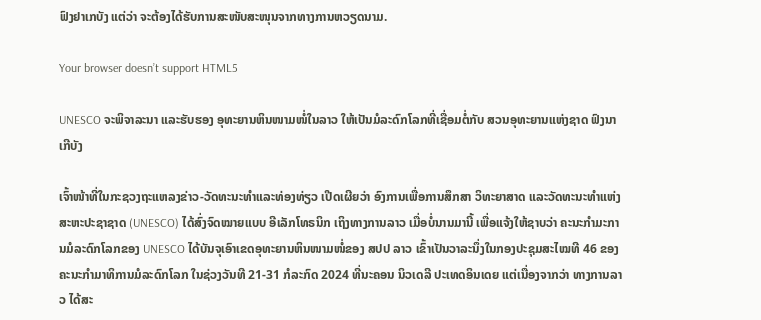ຟົງຢາເກບັງ ແຕ່ວ່າ ຈະຕ້ອງໄດ້ຮັບການສະໜັບສະໜຸນຈາກທາງການຫວຽດນາມ.

Your browser doesn’t support HTML5

UNESCO ຈະພິຈາລະນາ ແລະຮັບຮອງ ອຸທະຍານຫິນໜາມໜໍ່ໃນລາວ ໃຫ້ເປັນມໍລະດົກໂລກທີ່ເຊື່ອມຕໍ່ກັບ ສວນອຸທະຍານແຫ່ງຊາດ ຟົງນາເກີບັງ

ເຈົ້າໜ້າທີ່ໃນກະຊວງຖະແຫລງຂ່າວ-ວັດທະນະທຳແລະທ່ອງທ່ຽວ ເປີດເຜີຍວ່າ ອົງການເພື່ອການສຶກສາ ວິທະຍາສາດ ແລະວັດທະນະທຳແຫ່ງ ສະຫະປະຊາຊາດ (UNESCO) ໄດ້ສົ່ງຈົດໝາຍແບບ ອີເລັກໂທຣນິກ ເຖິງທາງການລາວ ເມື່ອບໍ່ນານມານີ້ ເພື່ອແຈ້ງໃຫ້ຊາບວ່າ ຄະນະກຳມະການມໍລະດົກໂລກຂອງ UNESCO ໄດ້ບັນຈຸເອົາເຂດອຸທະຍານຫິນໜາມໜໍ່ຂອງ ສປປ ລາວ ເຂົ້າເປັນວາລະນຶ່ງໃນກອງປະຊຸມສະໄໝທີ 46 ຂອງຄະນະກຳມາທິການມໍລະດົກໂລກ ໃນຊ່ວງວັນທີ 21-31 ກໍລະກົດ 2024 ທີ່ນະຄອນ ນິວເດລີ ປະເທດອິນເດຍ ແຕ່ເນື່ອງຈາກວ່າ ທາງການລາວ ໄດ້ສະ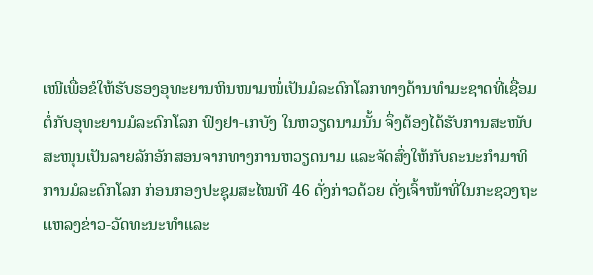ເໜີເພື່ອຂໍໃຫ້ຮັບຮອງອຸທະຍານຫິນໜາມໜໍ່ເປັນມໍລະດົກໂລກທາງດ້ານທຳມະຊາດທີ່ເຊື່ອມຕໍ່ກັບອຸທະຍານມໍລະດົກໂລກ ຟົງຢາ-ເກບັງ ໃນຫວຽດນາມນັ້ນ ຈຶ່ງຕ້ອງໄດ້ຮັບການສະໜັບສະໜຸນເປັນລາຍລັກອັກສອນຈາກທາງການຫວຽດນາມ ແລະຈັດສົ່ງໃຫ້ກັບຄະນະກຳມາທິການມໍລະດົກໂລກ ກ່ອນກອງປະຊຸມສະໄໝທີ 46 ດັ່ງກ່າວດ້ວຍ ດັ່ງເຈົ້າໜ້າທີ່ໃນກະຊວງຖະແຫລງຂ່າວ-ວັດທະນະທຳແລະ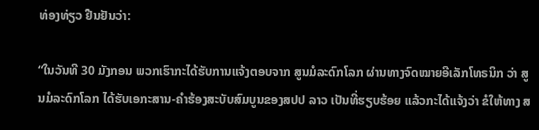ທ່ອງທ່ຽວ ຢືນຢັນວ່າ:

“ໃນວັນທີ 30 ມັງກອນ ພວກເຮົາກະໄດ້ຮັບການແຈ້ງຕອບຈາກ ສູນມໍລະດົກໂລກ ຜ່ານທາງຈົດໝາຍອີເລັກໂທຣນິກ ວ່າ ສູນມໍລະດົກໂລກ ໄດ້ຮັບເອກະສານ-ຄຳຮ້ອງສະບັບສົມບູນຂອງສປປ ລາວ ເປັນທີ່ຮຽບຮ້ອຍ ແລ້ວກະໄດ້ແຈ້ງວ່າ ຂໍໃຫ້ທາງ ສ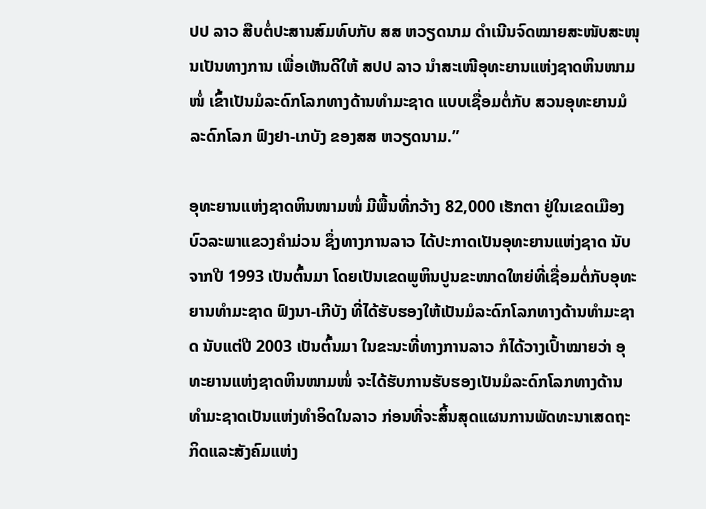ປປ ລາວ ສືບຕໍ່ປະສານສົມທົບກັບ ສສ ຫວຽດນາມ ດຳເນີນຈົດໝາຍສະໜັບສະໜຸນເປັນທາງການ ເພື່ອເຫັນດີໃຫ້ ສປປ ລາວ ນຳສະເໜີອຸທະຍານແຫ່ງຊາດຫິນໜາມໜໍ່ ເຂົ້າເປັນມໍລະດົກໂລກທາງດ້ານທຳມະຊາດ ແບບເຊື່ອມຕໍ່ກັບ ສວນອຸທະຍານມໍລະດົກໂລກ ຟົງຢາ-ເກບັງ ຂອງສສ ຫວຽດນາມ.”

ອຸທະຍານແຫ່ງຊາດຫິນໜາມໜໍ່ ມີພື້ນທີ່ກວ້າງ 82,000 ເຮັກຕາ ຢູ່ໃນເຂດເມືອງບົວລະພາແຂວງຄຳມ່ວນ ຊຶ່ງທາງການລາວ ໄດ້ປະກາດເປັນອຸທະຍານແຫ່ງຊາດ ນັບຈາກປີ 1993 ເປັນຕົ້ນມາ ໂດຍເປັນເຂດພູຫິນປູນຂະໜາດໃຫຍ່ທີ່ເຊື່ອມຕໍ່ກັບອຸທະຍານທຳມະຊາດ ຟົງນາ-ເກີບັງ ທີ່ໄດ້ຮັບຮອງໃຫ້ເປັນມໍລະດົກໂລກທາງດ້ານທຳມະຊາດ ນັບແຕ່ປີ 2003 ເປັນຕົ້ນມາ ໃນຂະນະທີ່ທາງການລາວ ກໍໄດ້ວາງເປົ້າໝາຍວ່າ ອຸທະຍານແຫ່ງຊາດຫິນໜາມໜໍ່ ຈະໄດ້ຮັບການຮັບຮອງເປັນມໍລະດົກໂລກທາງດ້ານທຳມະຊາດເປັນແຫ່ງທຳອິດໃນລາວ ກ່ອນທີ່ຈະສິ້ນສຸດແຜນການພັດທະນາເສດຖະກິດແລະສັງຄົມແຫ່ງ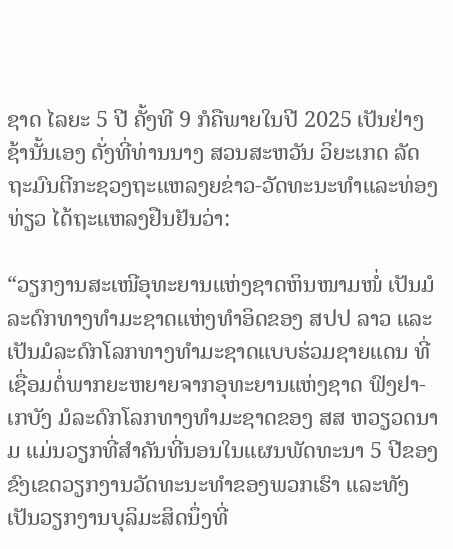ຊາດ ໄລຍະ 5 ປີ ຄັ້ງທີ 9 ກໍຄືພາຍໃນປີ 2025 ເປັນຢ່າງຊ້ານັ້ນເອງ ດັ່ງທີ່ທ່ານນາງ ສວນສະຫວັນ ວິຍະເກດ ລັດຖະມົນຕີກະຊວງຖະແຫລງຍຂ່າວ-ວັດທະນະທຳແລະທ່ອງທ່ຽວ ໄດ້ຖະແຫລງຢືນຢັນວ່າ:

“ວຽກງານສະເໜີອຸທະຍານແຫ່ງຊາດຫິນໜາມໜໍ່ ເປັນມໍລະດົກທາງທຳມະຊາດແຫ່ງທຳອິດຂອງ ສປປ ລາວ ແລະເປັນມໍລະດົກໂລກທາງທຳມະຊາດແບບຮ່ວມຊາຍແດນ ທີ່ເຊື່ອມຕໍ່ພາກຍະຫຍາຍຈາກອຸທະຍານແຫ່ງຊາດ ຟົງຢາ-ເກບັງ ມໍລະດົກໂລກທາງທຳມະຊາດຂອງ ສສ ຫວຽວດນາມ ແມ່ນວຽກທີ່ສຳຄັນທີ່ນອນໃນແຜນພັດທະນາ 5 ປີຂອງຂົງເຂດວຽກງານວັດທະນະທຳຂອງພວກເຮົາ ແລະທັງເປັນວຽກງານບຸລິມະສິດນຶ່ງທີ່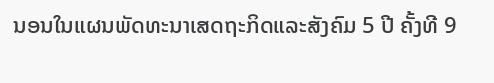ນອນໃນແຜນພັດທະນາເສດຖະກິດແລະສັງຄົມ 5 ປີ ຄັ້ງທີ 9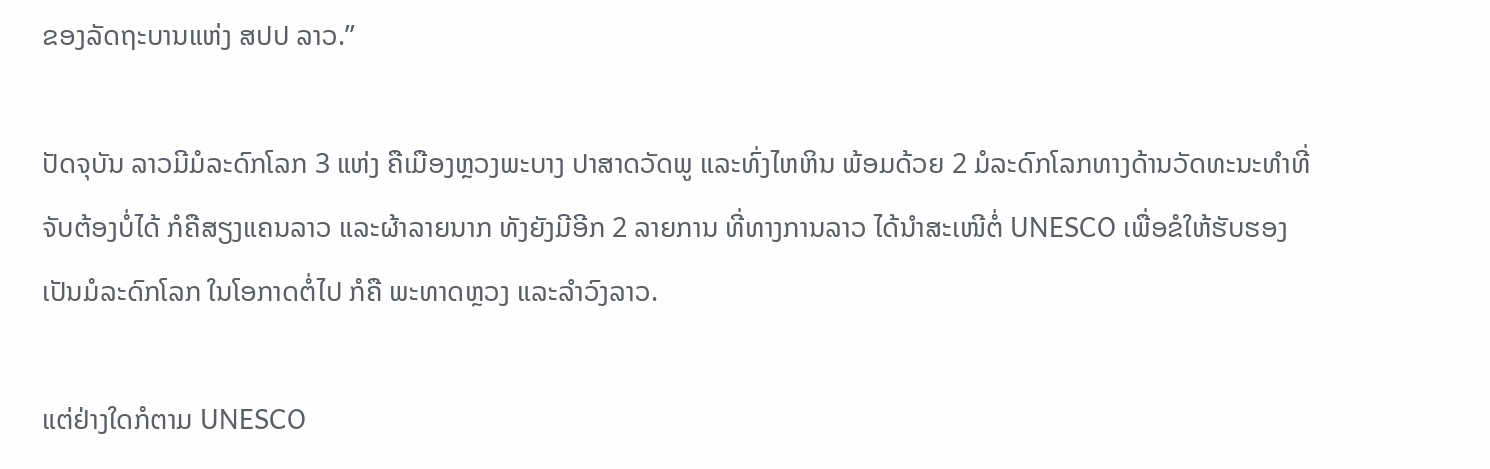ຂອງລັດຖະບານແຫ່ງ ສປປ ລາວ.”

ປັດຈຸບັນ ລາວມີມໍລະດົກໂລກ 3 ແຫ່ງ ຄືເມືອງຫຼວງພະບາງ ປາສາດວັດພູ ແລະທົ່ງໄຫຫິນ ພ້ອມດ້ວຍ 2 ມໍລະດົກໂລກທາງດ້ານວັດທະນະທຳທີ່ຈັບຕ້ອງບໍ່ໄດ້ ກໍຄືສຽງແຄນລາວ ແລະຜ້າລາຍນາກ ທັງຍັງມີອີກ 2 ລາຍການ ທີ່ທາງການລາວ ໄດ້ນຳສະເໜີຕໍ່ UNESCO ເພື່ອຂໍໃຫ້ຮັບຮອງເປັນມໍລະດົກໂລກ ໃນໂອກາດຕໍ່ໄປ ກໍຄື ພະທາດຫຼວງ ແລະລຳວົງລາວ.

ແຕ່ຢ່າງໃດກໍຕາມ UNESCO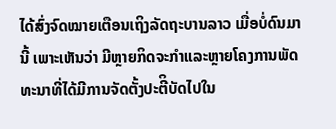ໄດ້ສົ່ງຈົດໝາຍເຕືອນເຖິງລັດຖະບານລາວ ເມື່ອບໍ່ດົນມານີ້ ເພາະເຫັນວ່າ ມີຫຼາຍກິດຈະກຳແລະຫຼາຍໂຄງການພັດທະນາທີ່ໄດ້ມີການຈັດຕັ້ງປະຕີິບັດໄປໃນ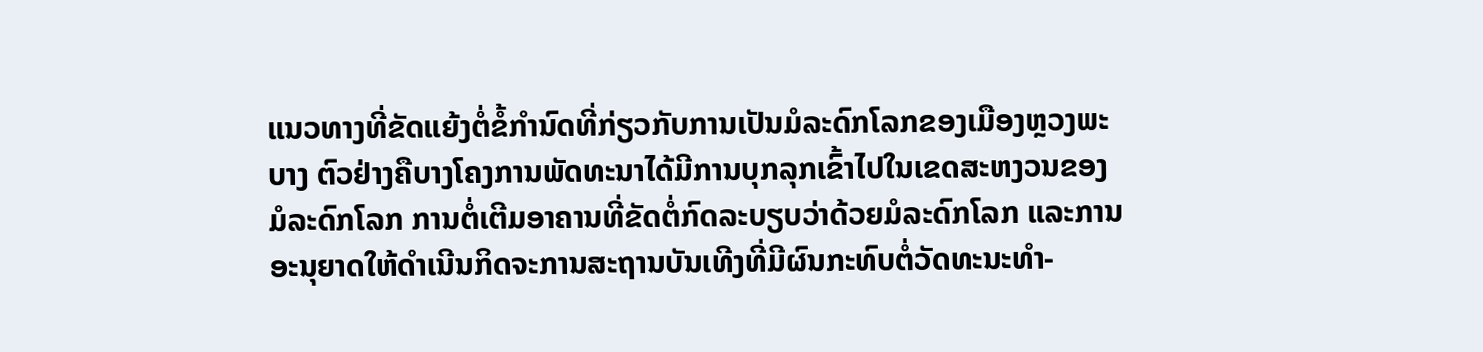ແນວທາງທີ່ຂັດແຍ້ງຕໍ່ຂໍ້ກຳນົດທີ່ກ່ຽວກັບການເປັນມໍລະດົກໂລກຂອງເມືອງຫຼວງພະບາງ ຕົວຢ່າງຄືບາງໂຄງການພັດທະນາໄດ້ມີການບຸກລຸກເຂົ້າໄປໃນເຂດສະຫງວນຂອງມໍລະດົກໂລກ ການຕໍ່ເຕີມອາຄານທີ່ຂັດຕໍ່ກົດລະບຽບວ່າດ້ວຍມໍລະດົກໂລກ ແລະການອະນຸຍາດໃຫ້ດຳເນີນກິດຈະການສະຖານບັນເທີງທີ່ມີຜົນກະທົບຕໍ່ວັດທະນະທຳ-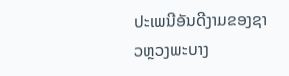ປະເພນີອັນດີງາມຂອງຊາວຫຼວງພະບາງ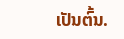ເປັນຕົ້ນ.